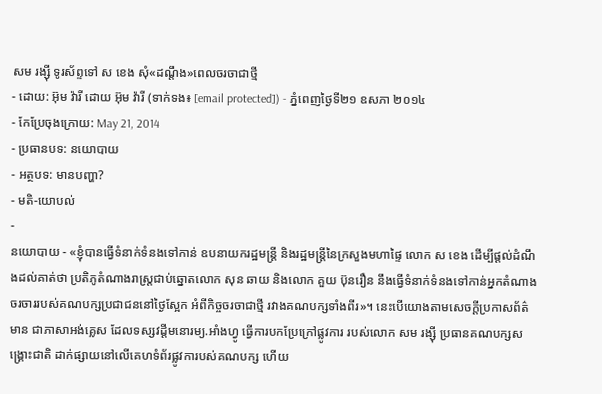សម រង្ស៊ី ទូរស័ព្ទទៅ ស ខេង សុំ«ដណ្តឹង»ពេលចរចាជាថ្មី
- ដោយ: អ៊ុម វ៉ារី ដោយ អ៊ុម វ៉ារី (ទាក់ទង៖ [email protected]) - ភ្នំពេញថ្ងៃទី២១ ឧសភា ២០១៤
- កែប្រែចុងក្រោយ: May 21, 2014
- ប្រធានបទ: នយោបាយ
- អត្ថបទ: មានបញ្ហា?
- មតិ-យោបល់
-
នយោបាយ - «ខ្ញុំបានធ្វើទំនាក់ទំនងទៅកាន់ ឧបនាយករដ្ឋមន្ត្រី និងរដ្ឋមន្ត្រីនៃក្រសួងមហាផ្ទៃ លោក ស ខេង ដើម្បីផ្តល់ដំណឹងដល់គាត់ថា ប្រតិភូតំណាងរាស្រ្តជាប់ឆ្នោតលោក សុន ឆាយ និងលោក គួយ ប៊ុនរឿន នឹងធ្វើទំនាក់ទំនងទៅកាន់អ្នកតំណាងចរចាររបស់គណបក្សប្រជាជននៅថ្ងៃស្អែក អំពីកិច្ចចរចាជាថ្មី រវាងគណបក្សទាំងពីរ»។ នេះបើយោងតាមសេចក្តីប្រកាសព័ត៌មាន ជាភាសាអង់គ្លេស ដែលទស្សវដ្តីមនោរម្យ.អាំងហ្វូ ធ្វើការបកប្រែក្រៅផ្លូវការ របស់លោក សម រង្ស៊ី ប្រធានគណបក្សសង្រ្គោះជាតិ ដាក់ផ្សាយនៅលើគេហទំព័រផ្លូវការបស់គណបក្ស ហើយ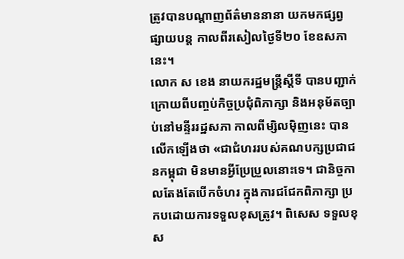ត្រូវបានបណ្តាញព័ត៌មាននានា យកមកផ្សព្វផ្សាយបន្ត កាលពីរសៀលថ្ងៃទី២០ ខែឧសភានេះ។
លោក ស ខេង នាយករដ្ឋមន្ត្រីស្តីទី បានបញ្ជាក់ក្រោយពីបញ្ចប់កិច្ចប្រជុំពិភាក្សា និងអនុម័តច្បាប់នៅមន្ទីររដ្ឋសភា កាលពីម្សិលម៉ិញនេះ បានលើកឡើងថា «ជាជំហររបស់គណបក្សប្រជាជនកម្ពុជា មិនមានអ្វីប្រែប្រួលនោះទេ។ ជានិច្ចកាលតែងតែបើកចំហរ ក្នុងការជជែកពិភាក្សា ប្រកបដោយការទទួលខុសត្រូវ។ ពិសេស ទទួលខុស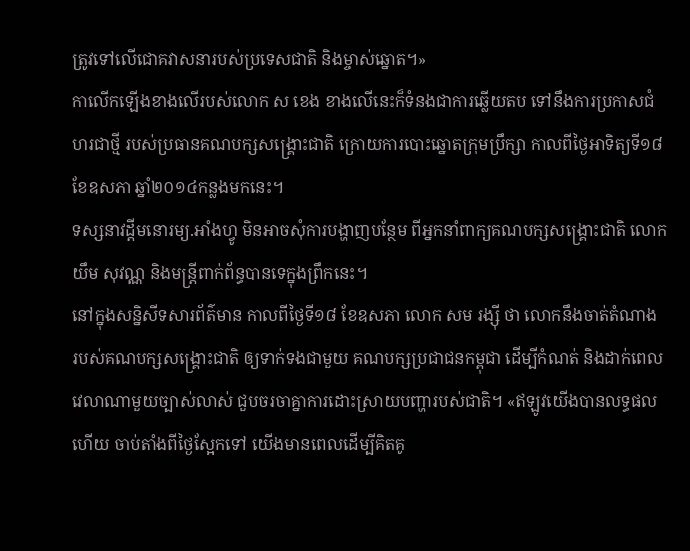ត្រូវទៅលើជោគវាសនារបស់ប្រទេសជាតិ និងម្ចាស់ឆ្នោត។»
កាលើកឡើងខាងលើរបស់លោក ស ខេង ខាងលើនេះក៏ទំនងជាការឆ្លើយតប ទៅនឹងការប្រកាសជំហរជាថ្មី របស់ប្រធានគណបក្សសង្គ្រោះជាតិ ក្រោយការបោះឆ្នោតក្រុមប្រឹក្សា កាលពីថ្ងៃអាទិត្យទី១៨ ខែឧសភា ឆ្នាំ២០១៤កន្លងមកនេះ។
ទស្សនាវដ្តីមនោរម្យ.អាំងហ្វូ មិនអាចសុំការបង្ហាញបន្ថែម ពីអ្នកនាំពាក្យគណបក្សសង្គ្រោះជាតិ លោក យឹម សុវណ្ណ និងមន្រ្តីពាក់ព័ន្ធបានទេក្នុងព្រឹកនេះ។
នៅក្នុងសន្និសីទសារព័ត៌មាន កាលពីថ្ងៃទី១៨ ខែឧសភា លោក សម រង្ស៊ី ថា លោកនឹងចាត់តំណាង របស់គណបក្សសង្គ្រោះជាតិ ឲ្យទាក់ទងជាមួយ គណបក្សប្រជាជនកម្ពុជា ដើម្បីកំណត់ និងដាក់ពេលវេលាណាមួយច្បាស់លាស់ ជួបចរចាគ្នាការដោះស្រាយបញ្ហារបស់ជាតិ។ «ឥឡូវយើងបានលទ្ធផលហើយ ចាប់តាំងពីថ្ងៃស្អែកទៅ យើងមានពេលដើម្បីគិតគូ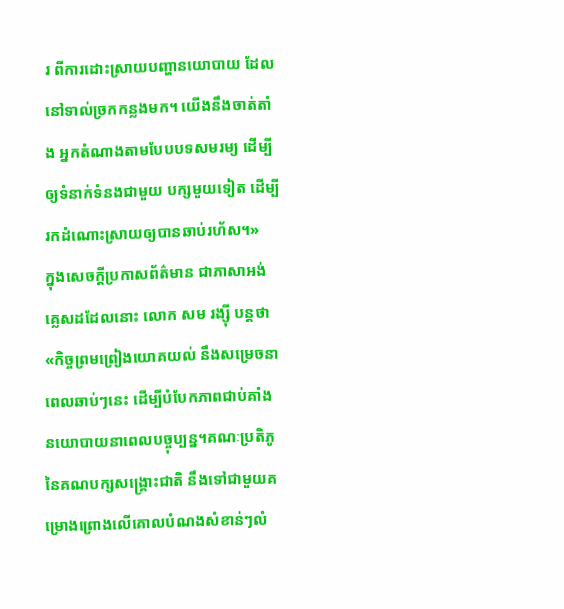រ ពីការដោះស្រាយបញ្ហានយោបាយ ដែលនៅទាល់ច្រកកន្លងមក។ យើងនឹងចាត់តាំង អ្នកតំណាងតាមបែបបទសមរម្យ ដើម្បីឲ្យទំនាក់ទំនងជាមួយ បក្សមួយទៀត ដើម្បីរកដំណោះស្រាយឲ្យបានឆាប់រហ័ស។»
ក្នុងសេចក្តីប្រកាសព័ត៌មាន ជាភាសាអង់គ្លេសដដែលនោះ លោក សម រង្ស៊ី បន្តថា «កិច្ចព្រមព្រៀងយោគយល់ នឹងសម្រេចនាពេលឆាប់ៗនេះ ដើម្បីបំបែកភាពជាប់គាំងនយោបាយនាពេលបច្ចុប្បន្ន។គណៈប្រតិភូនៃគណបក្សសង្គ្រោះជាតិ នឹងទៅជាមួយគម្រោងព្រោងលើគោលបំណងសំខាន់ៗលំ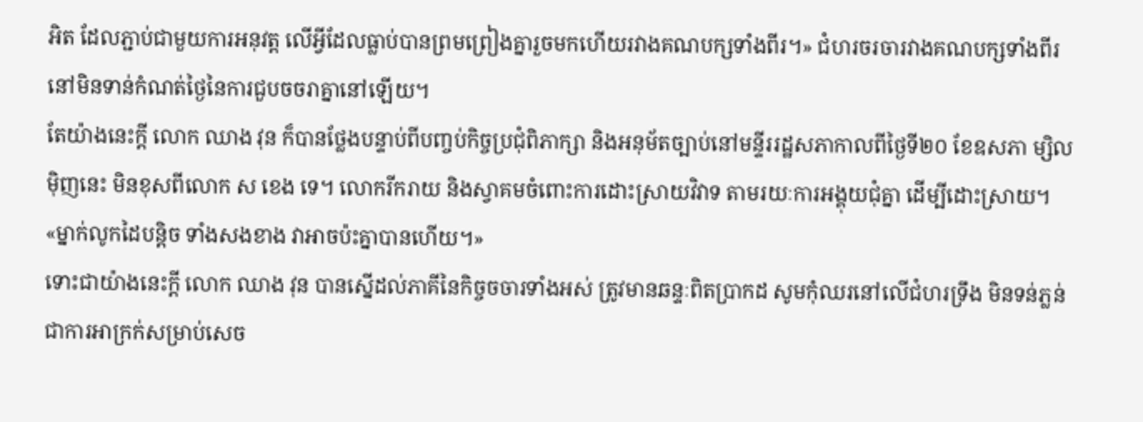អិត ដែលភ្ជាប់ជាមួយការអនុវត្ត លើអ្វីដែលធ្លាប់បានព្រមព្រៀងគ្នារួចមកហើយរវាងគណបក្សទាំងពីរ។» ជំហរចរចារវាងគណបក្សទាំងពីរ នៅមិនទាន់កំណត់ថ្ងៃនៃការជួបចចរាគ្នានៅឡើយ។
តែយ៉ាងនេះក្តី លោក ឈាង វុន ក៏បានថ្លែងបន្ទាប់ពីបញ្ចប់កិច្ចប្រជុំពិភាក្សា និងអនុម័តច្បាប់នៅមន្ទីររដ្ឋសភាកាលពីថ្ងៃទី២០ ខែឧសភា ម្សិលម៉ិញនេះ មិនខុសពីលោក ស ខេង ទេ។ លោករីករាយ និងស្វាគមចំពោះការដោះស្រាយវិវាទ តាមរយៈការអង្គុយជុំគ្នា ដើម្បីដោះស្រាយ។ «ម្នាក់លូកដៃបន្តិច ទាំងសងខាង វាអាចប៉ះគ្នាបានហើយ។»
ទោះជាយ៉ាងនេះក្តី លោក ឈាង វុន បានស្នើដល់ភាគីនៃកិច្ចចចារទាំងអស់ ត្រូវមានឆន្ទៈពិតប្រាកដ សូមកុំឈរនៅលើជំហរទ្រឹង មិនទន់ភ្លន់ ជាការអាក្រក់សម្រាប់សេច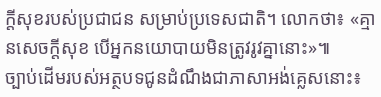ក្តីសុខរបស់ប្រជាជន សម្រាប់ប្រទេសជាតិ។ លោកថា៖ «គ្មានសេចក្តីសុខ បើអ្នកនយោបាយមិនត្រូវរូវគ្នានោះ»៕
ច្បាប់ដើមរបស់អត្ថបទជូនដំណឹងជាភាសាអង់គ្លេសនោះ៖